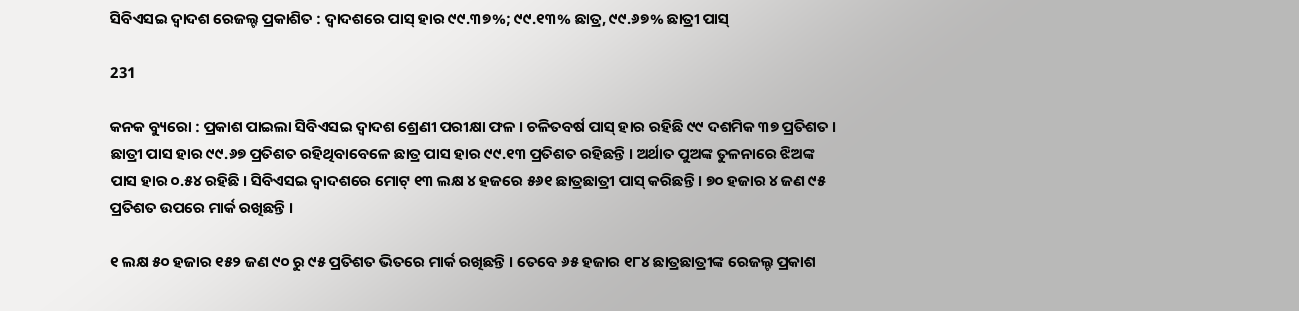ସିବିଏସଇ ଦ୍ୱାଦଶ ରେଜଲ୍ଟ ପ୍ରକାଶିତ : ଦ୍ୱାଦଶରେ ପାସ୍ ହାର ୯୯.୩୭%; ୯୯.୧୩% ଛାତ୍ର, ୯୯.୬୭% ଛାତ୍ରୀ ପାସ୍

231

କନକ ବ୍ୟୁରୋ : ପ୍ରକାଶ ପାଇଲା ସିବିଏସଇ ଦ୍ୱାଦଶ ଶ୍ରେଣୀ ପରୀକ୍ଷା ଫଳ । ଚଳିତବର୍ଷ ପାସ୍ ହାର ରହିଛି ୯୯ ଦଶମିକ ୩୭ ପ୍ରତିଶତ । ଛାତ୍ରୀ ପାସ ହାର ୯୯.୬୭ ପ୍ରତିଶତ ରହିଥିବାବେଳେ ଛାତ୍ର ପାସ ହାର ୯୯.୧୩ ପ୍ରତିଶତ ରହିଛନ୍ତି । ଅର୍ଥାତ ପୁଅଙ୍କ ତୁଳନାରେ ଝିଅଙ୍କ ପାସ ହାର ୦.୫୪ ରହିଛି । ସିବିଏସଇ ଦ୍ୱାଦଶରେ ମୋଟ୍ ୧୩ ଲକ୍ଷ ୪ ହଜରେ ୫୬୧ ଛାତ୍ରଛାତ୍ରୀ ପାସ୍ କରିଛନ୍ତି । ୭୦ ହଜାର ୪ ଜଣ ୯୫ ପ୍ରତିଶତ ଉପରେ ମାର୍କ ରଖିଛନ୍ତି ।

୧ ଲକ୍ଷ ୫୦ ହଜାର ୧୫୨ ଜଣ ୯୦ ରୁ ୯୫ ପ୍ରତିଶତ ଭିତରେ ମାର୍କ ରଖିଛନ୍ତି । ତେବେ ୬୫ ହଜାର ୧୮୪ ଛାତ୍ରଛାତ୍ରୀଙ୍କ ରେଜଲ୍ଟ ପ୍ରକାଶ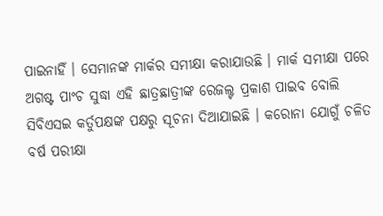ପାଇନାହିଁ । ସେମାନଙ୍କ ମାର୍କର ସମୀକ୍ଷା କରାଯାଉଛି । ମାର୍କ ସମୀକ୍ଷା ପରେ ଅଗଷ୍ଟ ପାଂଚ ସୁଦ୍ଧା ଏହି ଛାତ୍ରଛାତ୍ରୀଙ୍କ ରେଜଲ୍ଟ ପ୍ରକାଶ ପାଇବ ବୋଲି ସିବିଏସଇ କର୍ତୁପକ୍ଷଙ୍କ ପକ୍ଷରୁ ସୂଚନା ଦିଆଯାଇଛି । କରୋନା ଯୋଗୁଁ ଚଳିତ ବର୍ଷ ପରୀକ୍ଷା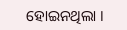ହୋଇନଥିଲା ।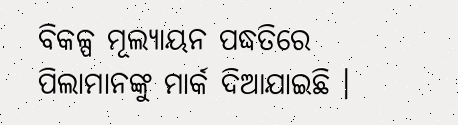ବିକଳ୍ପ ମୂଲ୍ୟାୟନ ପଦ୍ଧତିରେ ପିଲାମାନଙ୍କୁ ମାର୍କ ଦିଆଯାଇଛି ।